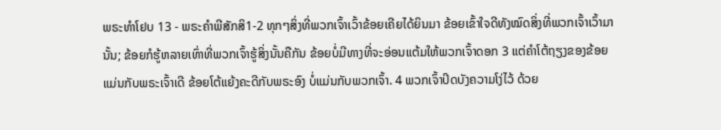ພຣະທຳໂຢບ 13 - ພຣະຄຳພີສັກສິ1-2 ທຸກໆສິ່ງທີ່ພວກເຈົ້າເວົ້າຂ້ອຍເຄີຍໄດ້ຍິນມາ ຂ້ອຍເຂົ້າໃຈດີທັງໝົດສິ່ງທີ່ພວກເຈົ້າເວົ້າມານັ້ນ; ຂ້ອຍກໍຮູ້ຫລາຍເທົ່າທີ່ພວກເຈົ້າຮູ້ສິ່ງນັ້ນຄືກັນ ຂ້ອຍບໍ່ມີທາງທີ່ຈະອ່ອນແຕ້ມໃຫ້ພວກເຈົ້າດອກ 3 ແຕ່ຄຳໂຕ້ຖຽງຂອງຂ້ອຍແມ່ນກັບພຣະເຈົ້າເດີ ຂ້ອຍໂຕ້ແຍ້ງຄະດີກັບພຣະອົງ ບໍ່ແມ່ນກັບພວກເຈົ້າ. 4 ພວກເຈົ້າປິດບັງຄວາມໂງ່ໄວ້ ດ້ວຍ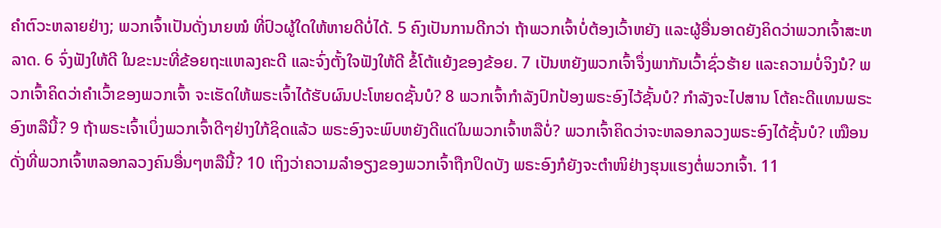ຄຳຕົວະຫລາຍຢ່າງ; ພວກເຈົ້າເປັນດັ່ງນາຍໝໍ ທີ່ປົວຜູ້ໃດໃຫ້ຫາຍດີບໍ່ໄດ້. 5 ຄົງເປັນການດີກວ່າ ຖ້າພວກເຈົ້າບໍ່ຕ້ອງເວົ້າຫຍັງ ແລະຜູ້ອື່ນອາດຍັງຄິດວ່າພວກເຈົ້າສະຫລາດ. 6 ຈົ່ງຟັງໃຫ້ດີ ໃນຂະນະທີ່ຂ້ອຍຖະແຫລງຄະດີ ແລະຈົ່ງຕັ້ງໃຈຟັງໃຫ້ດີ ຂໍ້ໂຕ້ແຍ້ງຂອງຂ້ອຍ. 7 ເປັນຫຍັງພວກເຈົ້າຈຶ່ງພາກັນເວົ້າຊົ່ວຮ້າຍ ແລະຄວາມບໍ່ຈິງນໍ? ພວກເຈົ້າຄິດວ່າຄຳເວົ້າຂອງພວກເຈົ້າ ຈະເຮັດໃຫ້ພຣະເຈົ້າໄດ້ຮັບຜົນປະໂຫຍດຊັ້ນບໍ? 8 ພວກເຈົ້າກຳລັງປົກປ້ອງພຣະອົງໄວ້ຊັ້ນບໍ? ກຳລັງຈະໄປສານ ໂຕ້ຄະດີແທນພຣະອົງຫລືນີ້? 9 ຖ້າພຣະເຈົ້າເບິ່ງພວກເຈົ້າດີໆຢ່າງໃກ້ຊິດແລ້ວ ພຣະອົງຈະພົບຫຍັງດີແດ່ໃນພວກເຈົ້າຫລືບໍ່? ພວກເຈົ້າຄິດວ່າຈະຫລອກລວງພຣະອົງໄດ້ຊັ້ນບໍ? ເໝືອນດັ່ງທີ່ພວກເຈົ້າຫລອກລວງຄົນອື່ນໆຫລືນີ້? 10 ເຖິງວ່າຄວາມລຳອຽງຂອງພວກເຈົ້າຖືກປິດບັງ ພຣະອົງກໍຍັງຈະຕຳໜິຢ່າງຮຸນແຮງຕໍ່ພວກເຈົ້າ. 11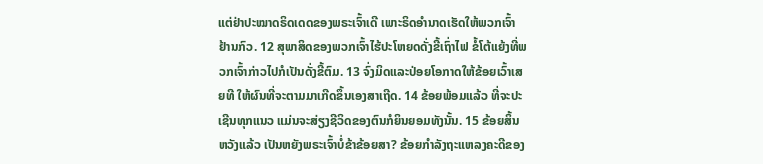ແຕ່ຢ່າປະໝາດຣິດເດດຂອງພຣະເຈົ້າເດີ ເພາະຣິດອຳນາດເຮັດໃຫ້ພວກເຈົ້າຢ້ານກົວ. 12 ສຸພາສິດຂອງພວກເຈົ້າໄຮ້ປະໂຫຍດດັ່ງຂີ້ເຖົ່າໄຟ ຂໍ້ໂຕ້ແຍ້ງທີ່ພວກເຈົ້າກ່າວໄປກໍເປັນດັ່ງຂີ້ຕົມ. 13 ຈົ່ງມິດແລະປ່ອຍໂອກາດໃຫ້ຂ້ອຍເວົ້າເສຍທີ ໃຫ້ຜົນທີ່ຈະຕາມມາເກີດຂຶ້ນເອງສາເຖີດ. 14 ຂ້ອຍພ້ອມແລ້ວ ທີ່ຈະປະເຊີນທຸກແນວ ແມ່ນຈະສ່ຽງຊີວິດຂອງຕົນກໍຍິນຍອມທັງນັ້ນ. 15 ຂ້ອຍສິ້ນຫວັງແລ້ວ ເປັນຫຍັງພຣະເຈົ້າບໍ່ຂ້າຂ້ອຍສາ? ຂ້ອຍກຳລັງຖະແຫລງຄະດີຂອງ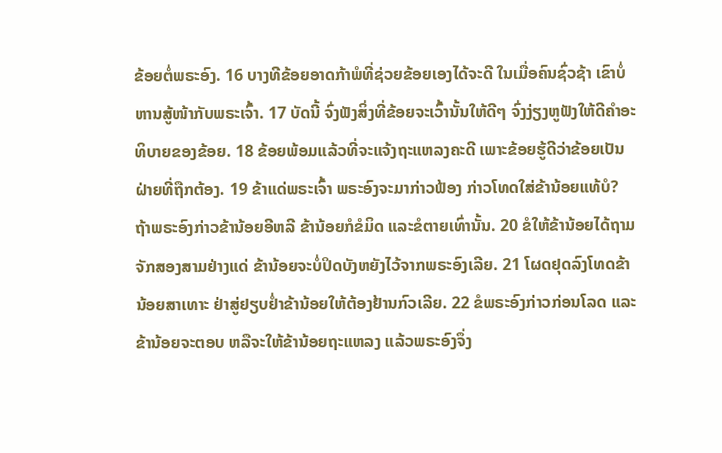ຂ້ອຍຕໍ່ພຣະອົງ. 16 ບາງທີຂ້ອຍອາດກ້າພໍທີ່ຊ່ວຍຂ້ອຍເອງໄດ້ຈະດີ ໃນເມື່ອຄົນຊົ່ວຊ້າ ເຂົາບໍ່ຫານສູ້ໜ້າກັບພຣະເຈົ້າ. 17 ບັດນີ້ ຈົ່ງຟັງສິ່ງທີ່ຂ້ອຍຈະເວົ້ານັ້ນໃຫ້ດີໆ ຈົ່ງງ່ຽງຫູຟັງໃຫ້ດີຄຳອະທິບາຍຂອງຂ້ອຍ. 18 ຂ້ອຍພ້ອມແລ້ວທີ່ຈະແຈ້ງຖະແຫລງຄະດີ ເພາະຂ້ອຍຮູ້ດີວ່າຂ້ອຍເປັນຝ່າຍທີ່ຖືກຕ້ອງ. 19 ຂ້າແດ່ພຣະເຈົ້າ ພຣະອົງຈະມາກ່າວຟ້ອງ ກ່າວໂທດໃສ່ຂ້ານ້ອຍແທ້ບໍ? ຖ້າພຣະອົງກ່າວຂ້ານ້ອຍອີຫລີ ຂ້ານ້ອຍກໍຂໍມິດ ແລະຂໍຕາຍເທົ່ານັ້ນ. 20 ຂໍໃຫ້ຂ້ານ້ອຍໄດ້ຖາມຈັກສອງສາມຢ່າງແດ່ ຂ້ານ້ອຍຈະບໍ່ປິດບັງຫຍັງໄວ້ຈາກພຣະອົງເລີຍ. 21 ໂຜດຢຸດລົງໂທດຂ້ານ້ອຍສາເທາະ ຢ່າສູ່ຢຽບຢໍ່າຂ້ານ້ອຍໃຫ້ຕ້ອງຢ້ານກົວເລີຍ. 22 ຂໍພຣະອົງກ່າວກ່ອນໂລດ ແລະຂ້ານ້ອຍຈະຕອບ ຫລືຈະໃຫ້ຂ້ານ້ອຍຖະແຫລງ ແລ້ວພຣະອົງຈຶ່ງ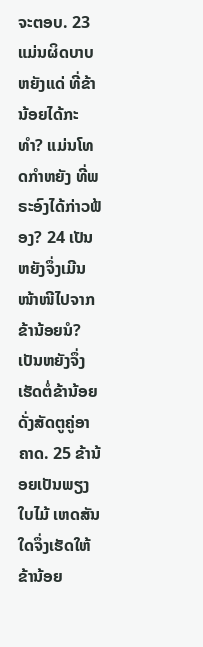ຈະຕອບ. 23 ແມ່ນຜິດບາບຫຍັງແດ່ ທີ່ຂ້ານ້ອຍໄດ້ກະທຳ? ແມ່ນໂທດກຳຫຍັງ ທີ່ພຣະອົງໄດ້ກ່າວຟ້ອງ? 24 ເປັນຫຍັງຈຶ່ງເມີນໜ້າໜີໄປຈາກຂ້ານ້ອຍນໍ? ເປັນຫຍັງຈຶ່ງເຮັດຕໍ່ຂ້ານ້ອຍດັ່ງສັດຕູຄູ່ອາຄາດ. 25 ຂ້ານ້ອຍເປັນພຽງໃບໄມ້ ເຫດສັນໃດຈຶ່ງເຮັດໃຫ້ຂ້ານ້ອຍ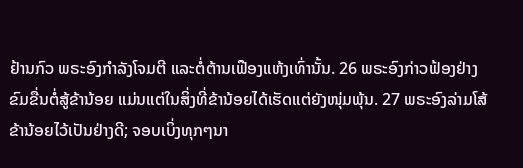ຢ້ານກົວ ພຣະອົງກຳລັງໂຈມຕີ ແລະຕໍ່ຕ້ານເຟືອງແຫ້ງເທົ່ານັ້ນ. 26 ພຣະອົງກ່າວຟ້ອງຢ່າງຂົມຂື່ນຕໍ່ສູ້ຂ້ານ້ອຍ ແມ່ນແຕ່ໃນສິ່ງທີ່ຂ້ານ້ອຍໄດ້ເຮັດແຕ່ຍັງໜຸ່ມພຸ້ນ. 27 ພຣະອົງລ່າມໂສ້ຂ້ານ້ອຍໄວ້ເປັນຢ່າງດີ; ຈອບເບິ່ງທຸກໆນາ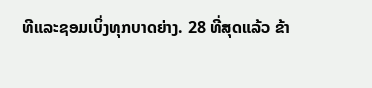ທີແລະຊອມເບິ່ງທຸກບາດຍ່າງ. 28 ທີ່ສຸດແລ້ວ ຂ້າ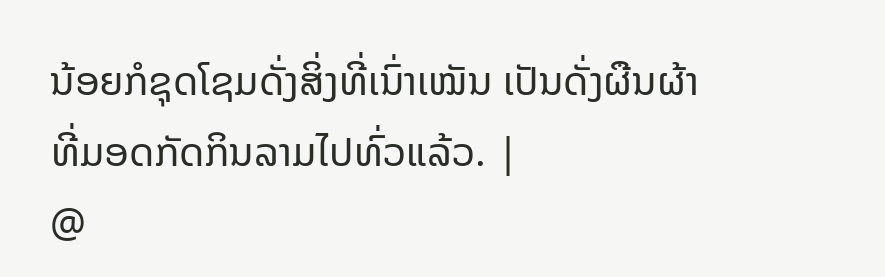ນ້ອຍກໍຊຸດໂຊມດັ່ງສິ່ງທີ່ເນົ່າເໝັນ ເປັນດັ່ງຜືນຜ້າທີ່ມອດກັດກິນລາມໄປທົ່ວແລ້ວ. |
@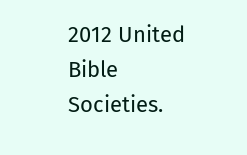2012 United Bible Societies.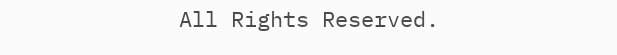All Rights Reserved.